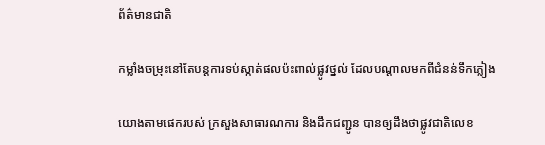ព័ត៌មានជាតិ

កម្លាំងចម្រុះនៅតែបន្តការទប់ស្កាត់ផលប៉ះពាល់ផ្លូវថ្នល់ ដែលបណ្តាលមកពីជំនន់ទឹកភ្លៀង

យោងតាមផេករបស់ ក្រសួងសាធារណការ និងដឹកជញ្ជូន បានឲ្យដឹងថាផ្លូវជាតិលេខ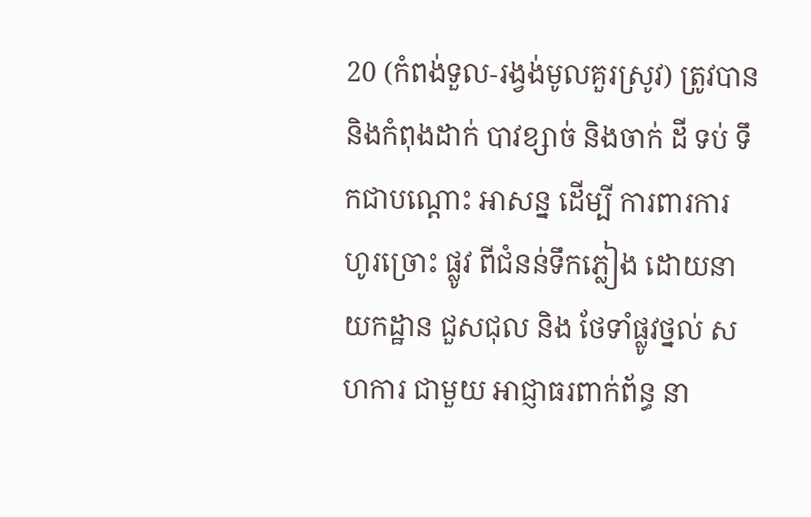20 (កំពង់ទួល-រង្វង់មូលគួរស្រូវ) ត្រូវបាន និងកំពុងដាក់ បាវខ្សាច់ និងចាក់ ដី ទប់ ទឹកជាបណ្តោះ អាសន្ន ដេីម្បី ការពារការ ហូរច្រោះ ផ្លូវ ពីជំនន់ទឹកភ្លៀង ដោយនាយកដ្ឋាន ជួសជុល និង ថែទាំផ្លូវថ្នល់ សហការ ជាមួយ អាជ្ញាធរពាក់ព័ន្ធ នា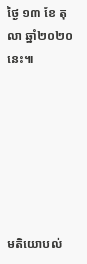ថ្ងៃ ១៣ ខែ តុលា ឆ្នាំ២០២០នេះ៕







មតិយោបល់